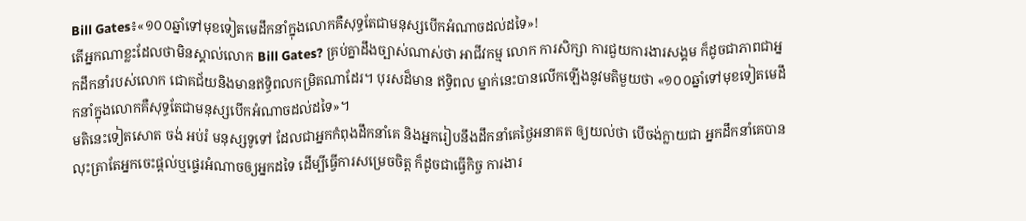Bill Gates៖«១០០ឆ្នាំទៅមុខទៀតមេដឹកនាំក្នុងលោកគឺសុទ្ធតែជាមនុស្សបើកអំណាចដល់ដទៃ»!
តើអ្នកណាខ្លះដែលថាមិនស្គាល់លោក Bill Gates? គ្រប់គ្នាដឹងច្បាស់ណាស់ថា អាជីវកម្ម លោក ការសិក្សា ការជួយការងារសង្គម ក៏ដូចជាភាពជាអ្នកដឹកនាំរបស់លោក ជោគជ័យនិងមានឥទ្ធិពលកម្រិតណាដែរ។ បុរសដ៏មាន ឥទ្ធិពល ម្នាក់នេះបានលើកឡើងនូវមតិមួយថា «១០០ឆ្នាំទៅមុខទៀតមេដឹកនាំក្នុងលោកគឺសុទ្ធតែជាមនុស្សបើកអំណាចដល់ដទៃ»។
មតិនេះទៀតសោត ចង់ អប់រំ មនុស្សទូទៅ ដែលជាអ្នកកំពុងដឹកនាំគេ និងអ្នករៀបនឹងដឹកនាំគេថ្ងៃអនាគត ឲ្យយល់ថា បើចង់ក្លាយជា អ្នកដឹកនាំគេបាន លុះត្រាតែអ្នកចេះផ្ដល់ឬផ្ទេរអំណាចឲ្យអ្នកដទៃ ដើម្បីធ្វើការសម្រេចចិត្ត ក៏ដូចជាធ្វើកិច្ច ការងារ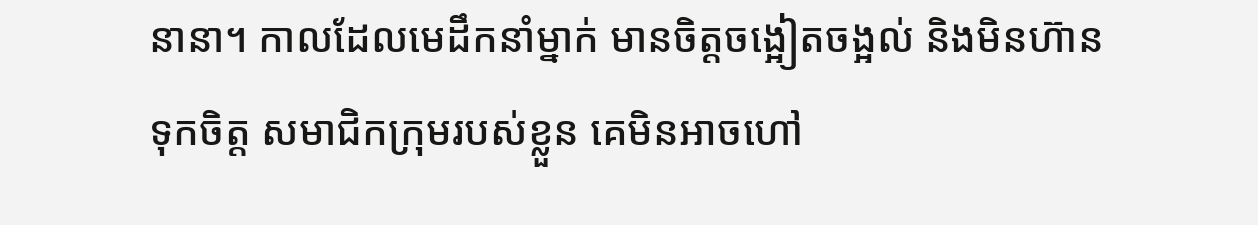នានា។ កាលដែលមេដឹកនាំម្នាក់ មានចិត្តចង្អៀតចង្អល់ និងមិនហ៊ានទុកចិត្ត សមាជិកក្រុមរបស់ខ្លួន គេមិនអាចហៅ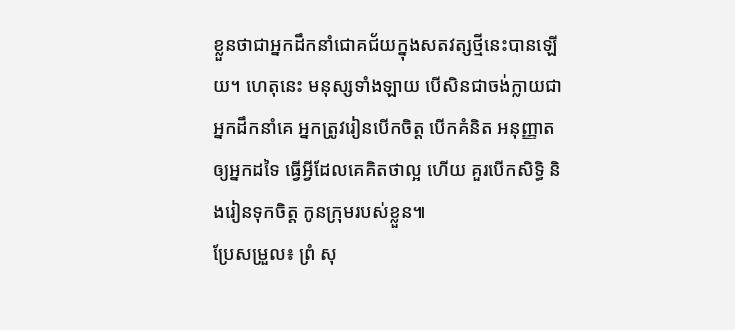ខ្លួនថាជាអ្នកដឹកនាំជោគជ័យក្នុងសតវត្សថ្មីនេះបានឡើយ។ ហេតុនេះ មនុស្សទាំងឡាយ បើសិនជាចង់ក្លាយជាអ្នកដឹកនាំគេ អ្នកត្រូវរៀនបើកចិត្ត បើកគំនិត អនុញ្ញាតឲ្យអ្នកដទៃ ធ្វើអ្វីដែលគេគិតថាល្អ ហើយ គួរបើកសិទ្ធិ និងរៀនទុកចិត្ត កូនក្រុមរបស់ខ្លួន៕
ប្រែសម្រួល៖ ព្រំ សុ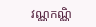វណ្ណកណ្ណិ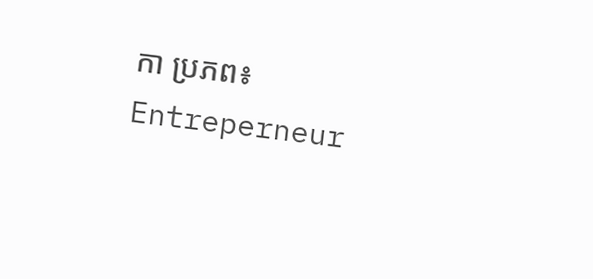កា ប្រភព៖ Entreperneur